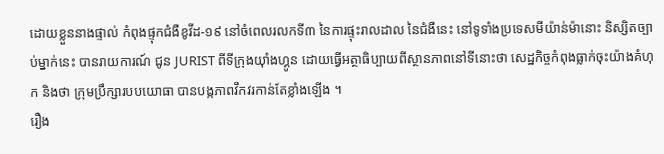ដោយខ្លួននាងផ្ទាល់ កំពុងផ្ទុកជំងឺខូវីដ-១៩ នៅចំពេលរលកទី៣ នៃការផ្ទុះរាលដាល នៃជំងឺនេះ នៅទូទាំងប្រទេសមីយ៉ាន់ម៉ានោះ និស្សិតច្បាប់ម្នាក់នេះ បានរាយការណ៍ ជូន JURIST ពីទីក្រុងយ៉ាំងហ្គូន ដោយធ្វើអត្ថាធិប្បាយពីស្ថានភាពនៅទីនោះថា សេដ្ឋកិច្ចកំពុងធ្លាក់ចុះយ៉ាងគំហុក និងថា ក្រុមប្រឹក្សារបបយោធា បានបង្កភាពវឹកវរកាន់តែខ្លាំងឡើង ។
រឿង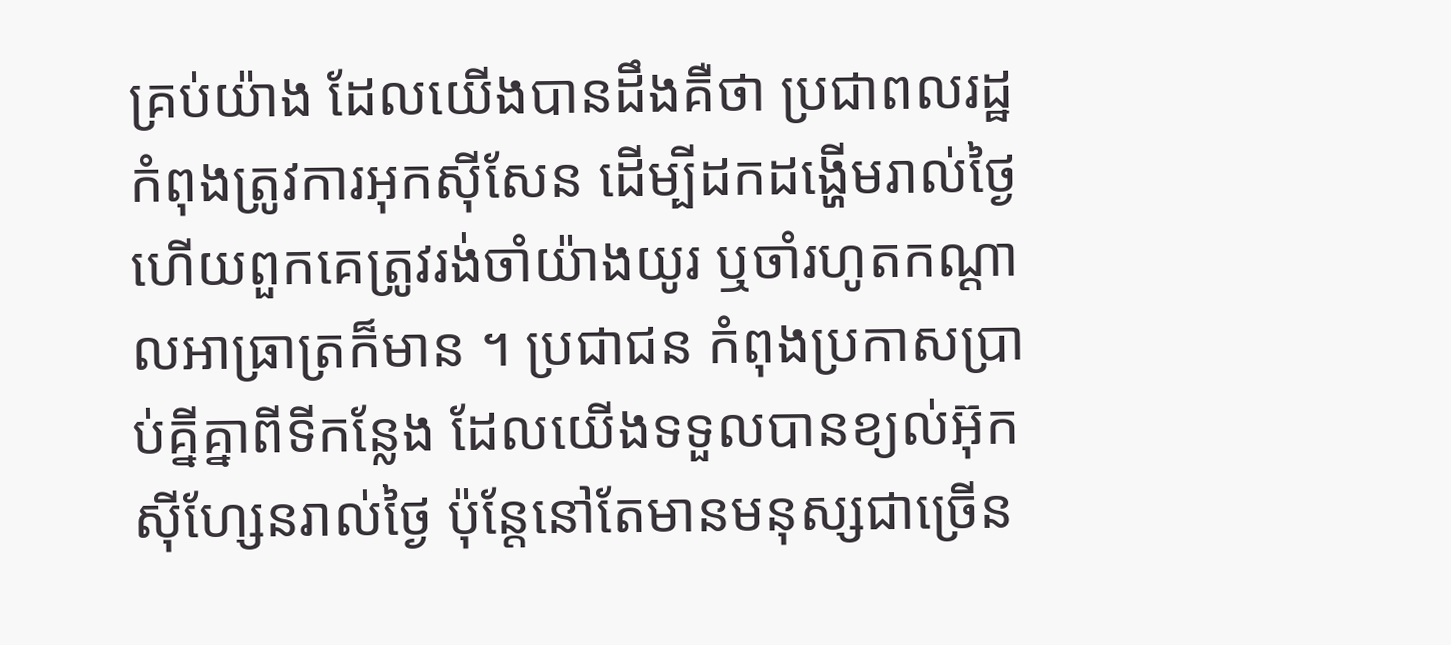គ្រប់យ៉ាង ដែលយើងបានដឹងគឺថា ប្រជាពលរដ្ឋកំពុងត្រូវការអុកស៊ីសែន ដើម្បីដកដង្ហើមរាល់ថ្ងៃ ហើយពួកគេត្រូវរង់ចាំយ៉ាងយូរ ឬចាំរហូតកណ្ដាលអាធ្រាត្រក៏មាន ។ ប្រជាជន កំពុងប្រកាសប្រាប់គ្នីគ្នាពីទីកន្លែង ដែលយើងទទួលបានខ្យល់អ៊ុកស៊ីហ្សែនរាល់ថ្ងៃ ប៉ុន្ដែនៅតែមានមនុស្សជាច្រើន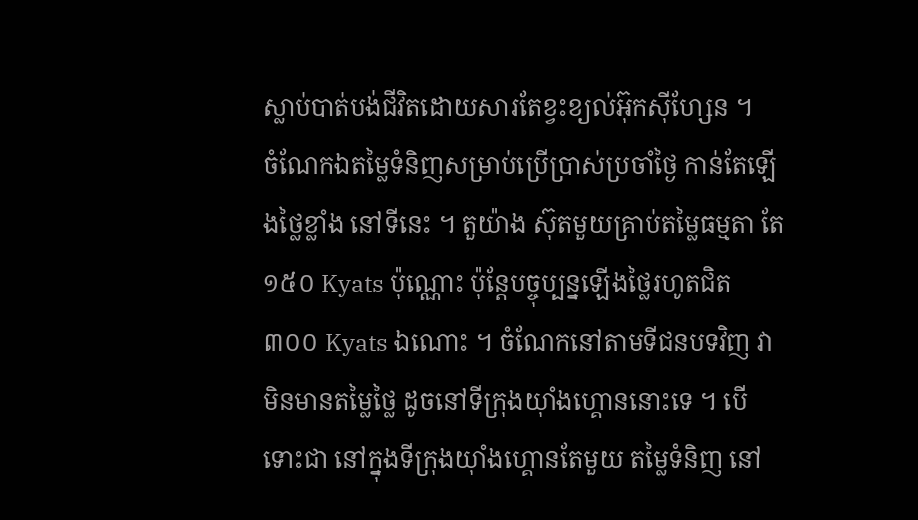ស្លាប់បាត់បង់ជីវិតដោយសារតែខ្វះខ្យល់អ៊ុកស៊ីហ្សែន ។
ចំណែកឯតម្លៃទំនិញសម្រាប់ប្រើប្រាស់ប្រចាំថ្ងៃ កាន់តែឡើងថ្លៃខ្លាំង នៅទីនេះ ។ តួយ៉ាង ស៊ុតមួយគ្រាប់តម្លៃធម្មតា តែ ១៥០ Kyats ប៉ុណ្ណោះ ប៉ុន្ដែបច្ចុប្បន្នឡើងថ្លៃរហូតជិត ៣០០ Kyats ឯណោះ ។ ចំណែកនៅតាមទីជនបទវិញ វាមិនមានតម្លៃថ្លៃ ដូចនៅទីក្រុងយ៉ាំងហ្គោននោះទេ ។ បើទោះជា នៅក្នុងទីក្រុងយ៉ាំងហ្គោនតែមួយ តម្លៃទំនិញ នៅ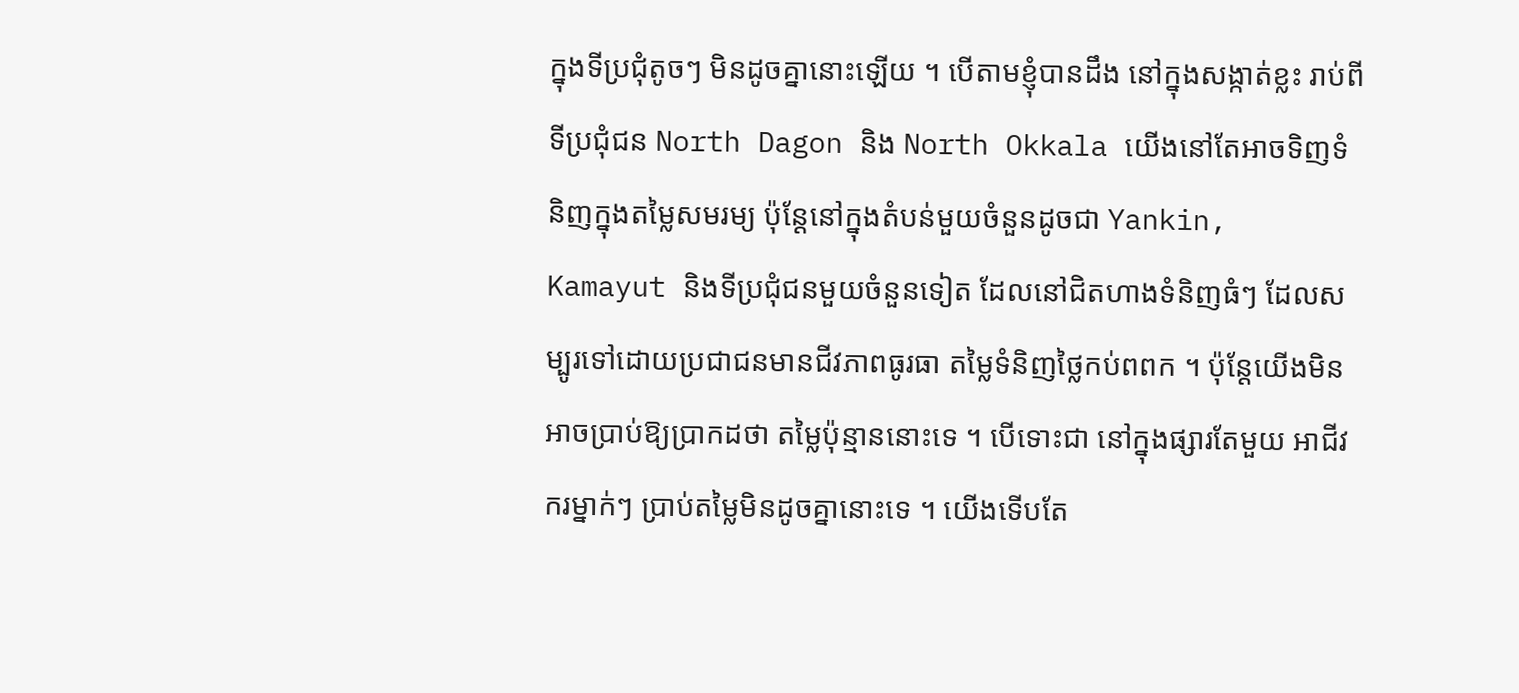ក្នុងទីប្រជុំតូចៗ មិនដូចគ្នានោះឡើយ ។ បើតាមខ្ញុំបានដឹង នៅក្នុងសង្កាត់ខ្លះ រាប់ពីទីប្រជុំជន North Dagon និង North Okkala យើងនៅតែអាចទិញទំនិញក្នុងតម្លៃសមរម្យ ប៉ុន្ដែនៅក្នុងតំបន់មួយចំនួនដូចជា Yankin, Kamayut និងទីប្រជុំជនមួយចំនួនទៀត ដែលនៅជិតហាងទំនិញធំៗ ដែលសម្បូរទៅដោយប្រជាជនមានជីវភាពធូរធា តម្លៃទំនិញថ្លៃកប់ពពក ។ ប៉ុន្ដែយើងមិនអាចប្រាប់ឱ្យប្រាកដថា តម្លៃប៉ុន្មាននោះទេ ។ បើទោះជា នៅក្នុងផ្សារតែមួយ អាជីវករម្នាក់ៗ ប្រាប់តម្លៃមិនដូចគ្នានោះទេ ។ យើងទើបតែ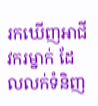រកឃើញអាជីវករម្នាក់ ដែលលក់ទំនិញ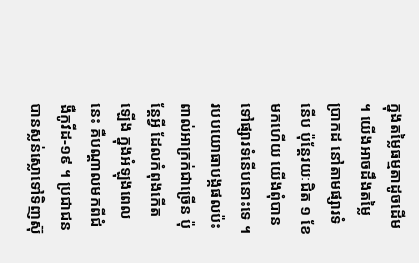ក្នុងតម្លៃធម្មតាដូចដើម ។ យើងអាចដឹងតម្លៃប្រាកដ នៅតាមផ្សារទំនើប ប៉ុន្ដែរយៈជិត ១ ខែមកហើយ យើងពុំបានទៅផ្សារទំនើបនោះទេ ។
របបយោធាបង្កផលប៉ះពាល់អាក្រក់ជាច្រើន ប៉ុន្ដែអ្វី ដែលកំពុងកើតឡើង ក្នុងអំឡុងពេលនេះ គឺបណ្ដាលមកពីជំងឺកូវីដ-១៩ ។ ប្រជាជន បានស្លន់ស្លោទៅទិញស៊ុ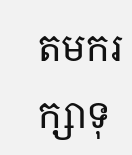តមករក្សាទុ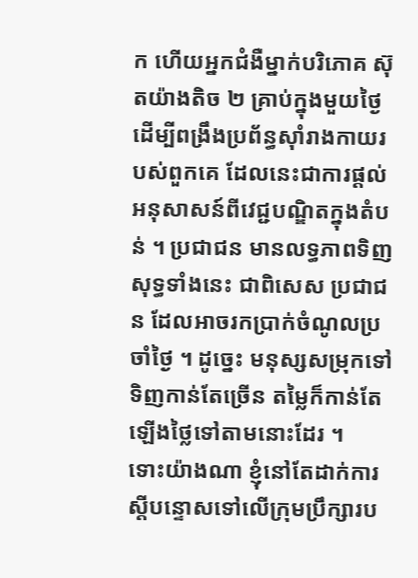ក ហើយអ្នកជំងឺម្នាក់បរិភោគ ស៊ុតយ៉ាងតិច ២ គ្រាប់ក្នុងមួយថ្ងៃ ដើម្បីពង្រឹងប្រព័ន្ធស៊ាំរាងកាយរបស់ពួកគេ ដែលនេះជាការផ្ដល់អនុសាសន៍ពីវេជ្ជបណ្ឌិតក្នុងតំបន់ ។ ប្រជាជន មានលទ្ធភាពទិញសុទ្ធទាំងនេះ ជាពិសេស ប្រជាជន ដែលអាចរកប្រាក់ចំណូលប្រចាំថ្ងៃ ។ ដូច្នេះ មនុស្សសម្រុកទៅទិញកាន់តែច្រើន តម្លៃក៏កាន់តែឡើងថ្លៃទៅតាមនោះដែរ ។
ទោះយ៉ាងណា ខ្ញុំនៅតែដាក់ការស្ដីបន្ទោសទៅលើក្រុមប្រឹក្សារប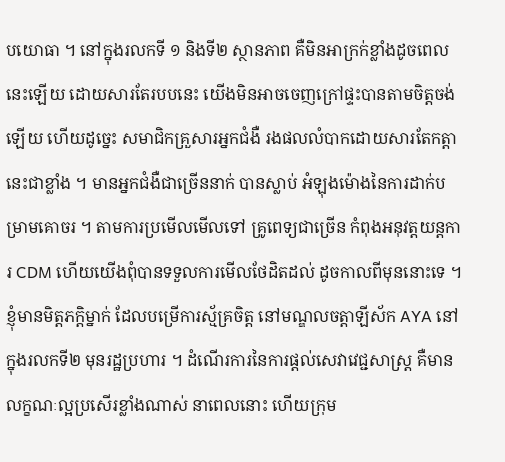បយោធា ។ នៅក្នុងរលកទី ១ និងទី២ ស្ថានភាព គឺមិនអាក្រក់ខ្លាំងដូចពេលនេះឡើយ ដោយសារតែរបបនេះ យើងមិនអាចចេញក្រៅផ្ទះបានតាមចិត្ដចង់ឡើយ ហើយដូច្នេះ សមាជិកគ្រួសារអ្នកជំងឺ រងផលលំបាកដោយសារតែកត្ដានេះជាខ្លាំង ។ មានអ្នកជំងឺជាច្រើននាក់ បានស្លាប់ អំឡុងម៉ោងនៃការដាក់បម្រាមគោចរ ។ តាមការប្រមើលមើលទៅ គ្រូពេទ្យជាច្រើន កំពុងអនុវត្ដយន្ដការ CDM ហើយយើងពុំបានទទួលការមើលថែដិតដល់ ដូចកាលពីមុននោះទេ ។ ខ្ញុំមានមិត្ដភក្ដិម្នាក់ ដែលបម្រើការស្ម័គ្រចិត្ដ នៅមណ្ឌលចត្ដាឡីស័ក AYA នៅក្នុងរលកទី២ មុនរដ្ឋប្រហារ ។ ដំណើរការនៃការផ្ដល់សេវាវេជ្ជសាស្រ្ដ គឺមានលក្ខណៈល្អប្រសើរខ្លាំងណាស់ នាពេលនោះ ហើយក្រុម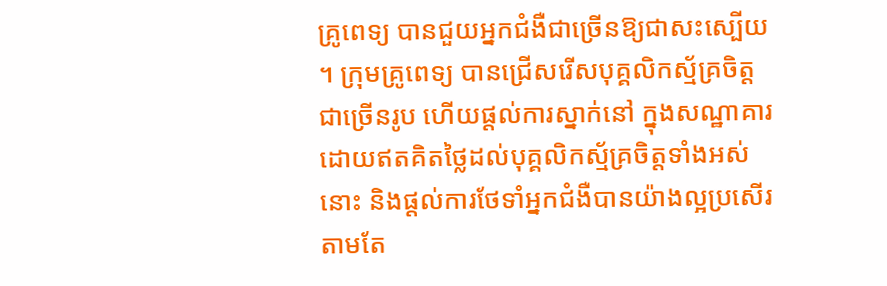គ្រូពេទ្យ បានជួយអ្នកជំងឺជាច្រើនឱ្យជាសះស្បើយ ។ ក្រុមគ្រូពេទ្យ បានជ្រើសរើសបុគ្គលិកស្ម័គ្រចិត្ដជាច្រើនរូប ហើយផ្ដល់ការស្នាក់នៅ ក្នុងសណ្ឋាគារដោយឥតគិតថ្លៃដល់បុគ្គលិកស្ម័គ្រចិត្ដទាំងអស់នោះ និងផ្ដល់ការថែទាំអ្នកជំងឺបានយ៉ាងល្អប្រសើរ តាមតែ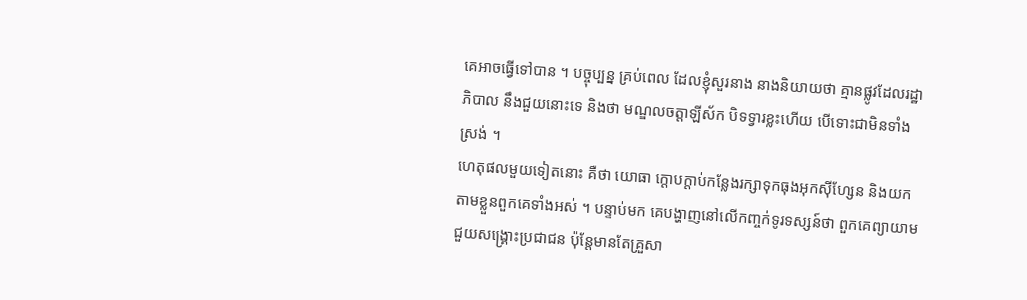គេអាចធ្វើទៅបាន ។ បច្ចុប្បន្ន គ្រប់ពេល ដែលខ្ញុំសួរនាង នាងនិយាយថា គ្មានផ្លូវដែលរដ្ឋាភិបាល នឹងជួយនោះទេ និងថា មណ្ឌលចត្ដាឡីស័ក បិទទ្វារខ្លះហើយ បើទោះជាមិនទាំងស្រង់ ។
ហេតុផលមួយទៀតនោះ គឺថា យោធា ក្ដោបក្ដាប់កន្លែងរក្សាទុកធុងអុកស៊ីហ្សែន និងយកតាមខ្លួនពួកគេទាំងអស់ ។ បន្ទាប់មក គេបង្ហាញនៅលើកញ្ចក់ទូរទស្សន៍ថា ពួកគេព្យាយាមជួយសង្រ្គោះប្រជាជន ប៉ុន្ដែមានតែគ្រួសា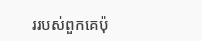ររបស់ពួកគេប៉ុ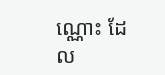ណ្ណោះ ដែល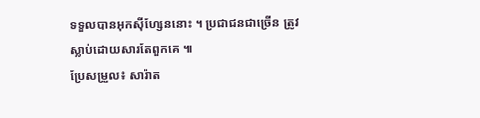ទទួលបានអុកស៊ីហ្សែននោះ ។ ប្រជាជនជាច្រើន ត្រូវស្លាប់ដោយសារតែពួកគេ ៕
ប្រែសម្រួល៖ សារ៉ាត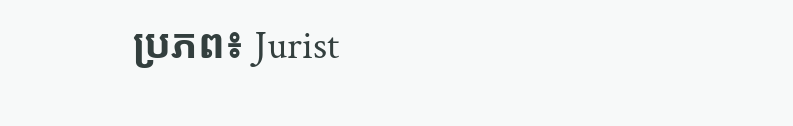ប្រភព៖ Jurist